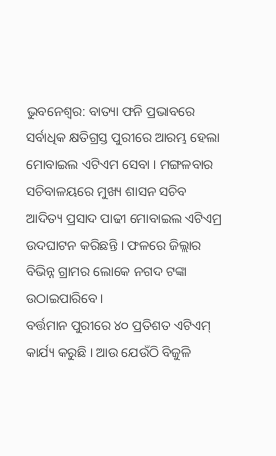ଭୁବନେଶ୍ବର: ବାତ୍ୟା ଫନି ପ୍ରଭାବରେ ସର୍ବାଧିକ କ୍ଷତିଗ୍ରସ୍ତ ପୁରୀରେ ଆରମ୍ଭ ହେଲା ମୋବାଇଲ ଏଟିଏମ ସେବା । ମଙ୍ଗଳବାର ସଚିବାଳୟରେ ମୁଖ୍ୟ ଶାସନ ସଚିବ ଆଦିତ୍ୟ ପ୍ରସାଦ ପାଢୀ ମୋବାଇଲ ଏଟିଏମ୍ର ଉଦଘାଟନ କରିଛନ୍ତି । ଫଳରେ ଜିଲ୍ଲାର ବିଭିନ୍ନ ଗ୍ରାମର ଲୋକେ ନଗଦ ଟଙ୍କା ଉଠାଇପାରିବେ ।
ବର୍ତ୍ତମାନ ପୁରୀରେ ୪୦ ପ୍ରତିଶତ ଏଟିଏମ୍ କାର୍ଯ୍ୟ କରୁଛି । ଆଉ ଯେଉଁଠି ବିଜୁଳି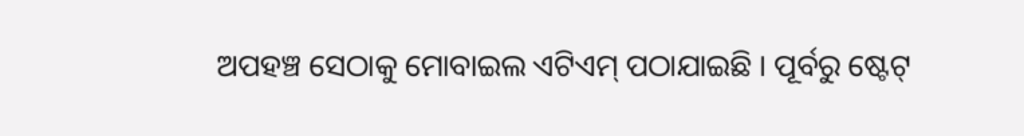ଅପହଞ୍ଚ ସେଠାକୁ ମୋବାଇଲ ଏଟିଏମ୍ ପଠାଯାଇଛି । ପୂର୍ବରୁ ଷ୍ଟେଟ୍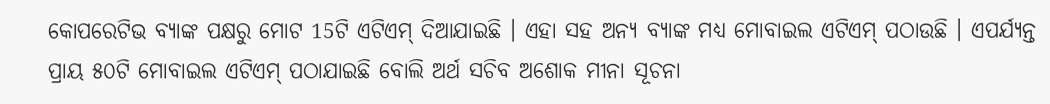କୋପରେଟିଭ ବ୍ୟାଙ୍କ ପକ୍ଷରୁ ମୋଟ 15ଟି ଏଟିଏମ୍ ଦିଆଯାଇଛି । ଏହା ସହ ଅନ୍ୟ ବ୍ୟାଙ୍କ ମଧ୍ୟ ମୋବାଇଲ ଏଟିଏମ୍ ପଠାଉଛି । ଏପର୍ଯ୍ୟନ୍ତ ପ୍ରାୟ ୫୦ଟି ମୋବାଇଲ ଏଟିଏମ୍ ପଠାଯାଇଛି ବୋଲି ଅର୍ଥ ସଚିବ ଅଶୋକ ମୀନା ସୂଚନା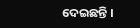ଦେଇଛନ୍ତି ।